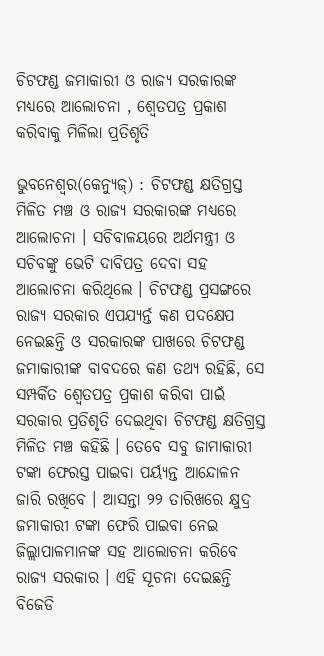ଚିଟଫଣ୍ଡ ଜମାକାରୀ ଓ ରାଜ୍ୟ ସରକାରଙ୍କ ମଧ୍ୟରେ ଆଲୋଚନା , ଶ୍ୱେତପତ୍ର ପ୍ରକାଶ କରିବାକୁ ମିଳିଲା ପ୍ରତିଶୃତି

ଭୁବନେଶ୍ବର(କେନ୍ୟୁଜ୍) : ଚିଟଫଣ୍ଡ କ୍ଷତିଗ୍ରସ୍ତ ମିଳିତ ମଞ୍ଚ ଓ ରାଜ୍ୟ ସରକାରଙ୍କ ମଧ୍ୟରେ ଆଲୋଚନା । ସଚିବାଳୟରେ ଅର୍ଥମନ୍ତ୍ରୀ ଓ ସଚିବଙ୍କୁ ଭେଟି ଦାବିପତ୍ର ଦେବା ସହ ଆଲୋଚନା କରିଥିଲେ । ଚିଟଫଣ୍ଡ ପ୍ରସଙ୍ଗରେ ରାଜ୍ୟ ସରକାର ଏପଯ୍ୟର୍ନ୍ତ କଣ ପଦକ୍ଷେପ ନେଇଛନ୍ତି ଓ ସରକାରଙ୍କ ପାଖରେ ଚିଟଫଣ୍ଡ ଜମାକାରୀଙ୍କ ବାବଦରେ କଣ ତଥ୍ୟ ରହିଛି, ସେ ସମ୍ପର୍କିତ ଶ୍ୱେତପତ୍ର ପ୍ରକାଶ କରିବା ପାଇଁ ସରକାର ପ୍ରତିଶୃତି ଦେଇଥିବା ଚିଟଫଣ୍ଡ କ୍ଷତିଗ୍ରସ୍ତ ମିଳିତ ମଞ୍ଚ କହିଛି । ତେବେ ସବୁ ଜାମାକାରୀ ଟଙ୍କା ଫେରସ୍ତ ପାଇବା ପର୍ୟ୍ୟନ୍ତ ଆନ୍ଦୋଳନ ଜାରି ରଖିବେ । ଆସନ୍ତା ୨୨ ତାରିଖରେ କ୍ଷୁଦ୍ର ଜମାକାରୀ ଟଙ୍କା ଫେରି ପାଇବା ନେଇ ଜିଲ୍ଲାପାଳମାନଙ୍କ ସହ ଆଲୋଚନା କରିବେ ରାଜ୍ୟ ସରକାର । ଏହି ସୂଚନା ଦେଇଛନ୍ତି ବିଜେଡି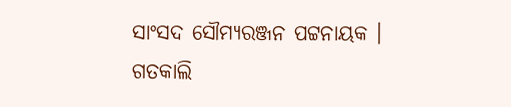ସାଂସଦ ସୌମ୍ୟରଞ୍ଜନ ପଟ୍ଟନାୟକ । ଗତକାଲି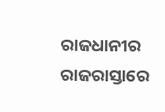ରାଜଧାନୀର ରାଜରାସ୍ତାରେ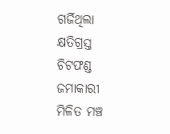ଗର୍ଜିଥିଲା କ୍ଷତିଗ୍ରସ୍ତ ଚିଟଫଣ୍ଡ ଜମାକାରୀ ମିଳିତ ମଞ୍ଚ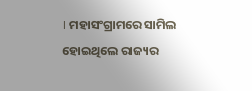। ମହାସଂଗ୍ରାମରେ ସାମିଲ ହୋଇଥିଲେ ରାଜ୍ୟର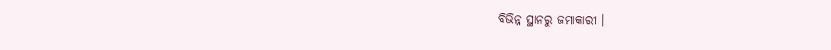ବିଭିନ୍ନ ସ୍ଥାନରୁ ଜମାକାରୀ ।